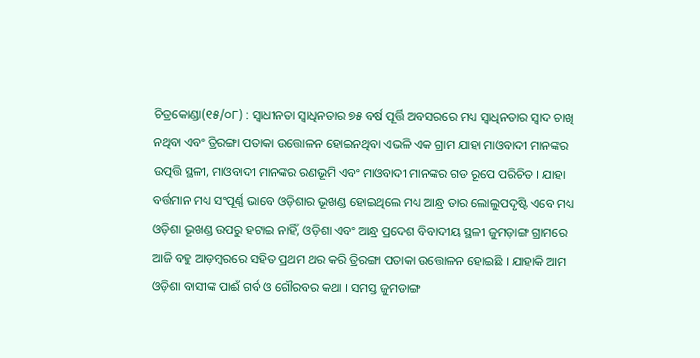ଚିତ୍ରକୋଣ୍ଡା(୧୫/୦୮) : ସ୍ଵାଧୀନତା ସ୍ବାଧିନତାର ୭୫ ବର୍ଷ ପୂର୍ତ୍ତି ଅବସରରେ ମଧ୍ୟ ସ୍ବାଧିନତାର ସ୍ଵାଦ ଚାଖି ନଥିବା ଏବଂ ତ୍ରିରଙ୍ଗା ପତାକା ଉତ୍ତୋଳନ ହୋଇନଥିବା ଏଭଳି ଏକ ଗ୍ରାମ ଯାହା ମାଓବାଦୀ ମାନଙ୍କର ଉତ୍ପତ୍ତି ସ୍ଥଳୀ, ମାଓବାଦୀ ମାନଙ୍କର ରଣଭୂମି ଏବଂ ମାଓବାଦୀ ମାନଙ୍କର ଗଡ ରୂପେ ପରିଚିତ । ଯାହା ବର୍ତ୍ତମାନ ମଧ୍ୟ ସଂପୂର୍ଣ୍ଣ ଭାବେ ଓଡ଼ିଶାର ଭୂଖଣ୍ଡ ହୋଇଥିଲେ ମଧ୍ୟ ଆନ୍ଧ୍ର ତାର ଲୋଲୁପଦୃଷ୍ଟି ଏବେ ମଧ୍ୟ ଓଡ଼ିଶା ଭୂଖଣ୍ଡ ଉପରୁ ହଟାଇ ନାହିଁ, ଓଡ଼ିଶା ଏବଂ ଆନ୍ଧ୍ର ପ୍ରଦେଶ ବିବାଦୀୟ ସ୍ଥଳୀ ଜୁମଡ଼ାଙ୍ଗ ଗ୍ରାମରେ ଆଜି ବହୁ ଆଡ଼ମ୍ବରରେ ସହିତ ପ୍ରଥମ ଥର କରି ତ୍ରିରଙ୍ଗା ପତାକା ଉତ୍ତୋଳନ ହୋଇଛି । ଯାହାକି ଆମ ଓଡ଼ିଶା ବାସୀଙ୍କ ପାଈଁ ଗର୍ବ ଓ ଗୌରବର କଥା । ସମସ୍ତ ଜୁମଡାଙ୍ଗ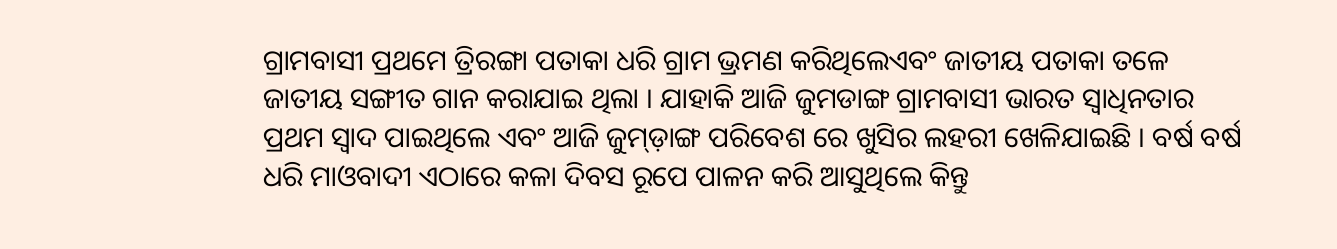ଗ୍ରାମବାସୀ ପ୍ରଥମେ ତ୍ରିରଙ୍ଗା ପତାକା ଧରି ଗ୍ରାମ ଭ୍ରମଣ କରିଥିଲେଏବଂ ଜାତୀୟ ପତାକା ତଳେ ଜାତୀୟ ସଙ୍ଗୀତ ଗାନ କରାଯାଇ ଥିଲା । ଯାହାକି ଆଜି ଜୁମଡାଙ୍ଗ ଗ୍ରାମବାସୀ ଭାରତ ସ୍ଵାଧିନତାର ପ୍ରଥମ ସ୍ଵାଦ ପାଇଥିଲେ ଏବଂ ଆଜି ଜୁମ୍ଡ଼ାଙ୍ଗ ପରିବେଶ ରେ ଖୁସିର ଲହରୀ ଖେଳିଯାଇଛି । ବର୍ଷ ବର୍ଷ ଧରି ମାଓବାଦୀ ଏଠାରେ କଳା ଦିବସ ରୂପେ ପାଳନ କରି ଆସୁଥିଲେ କିନ୍ତୁ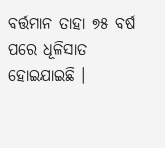ବର୍ତ୍ତମାନ ତାହା ୭୫ ବର୍ଷ ପରେ ଧୂଳିସାତ ହୋଇଯାଇଛି ।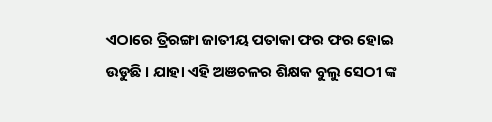ଏଠାରେ ତ୍ରିରଙ୍ଗା ଜାତୀୟ ପତାକା ଫର ଫର ହୋଇ ଉଡୁଛି । ଯାହା ଏହି ଅଞଚଳର ଶିକ୍ଷକ ବୁଲୁ ସେଠୀ ଙ୍କ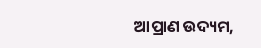ଆପ୍ରାଣ ଉଦ୍ୟମ,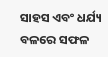ସାହସ ଏବଂ ଧର୍ଯ୍ୟ ବଳରେ ସଫଳ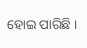ହୋଇ ପାରିଛି ।